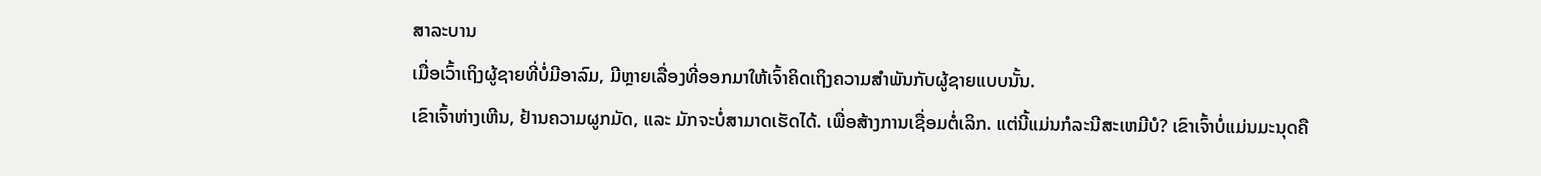ສາລະບານ
ເມື່ອເວົ້າເຖິງຜູ້ຊາຍທີ່ບໍ່ມີອາລົມ, ມີຫຼາຍເລື່ອງທີ່ອອກມາໃຫ້ເຈົ້າຄິດເຖິງຄວາມສຳພັນກັບຜູ້ຊາຍແບບນັ້ນ.
ເຂົາເຈົ້າຫ່າງເຫີນ, ຢ້ານຄວາມຜູກມັດ, ແລະ ມັກຈະບໍ່ສາມາດເຮັດໄດ້. ເພື່ອສ້າງການເຊື່ອມຕໍ່ເລິກ. ແຕ່ນີ້ແມ່ນກໍລະນີສະເຫມີບໍ? ເຂົາເຈົ້າບໍ່ແມ່ນມະນຸດຄື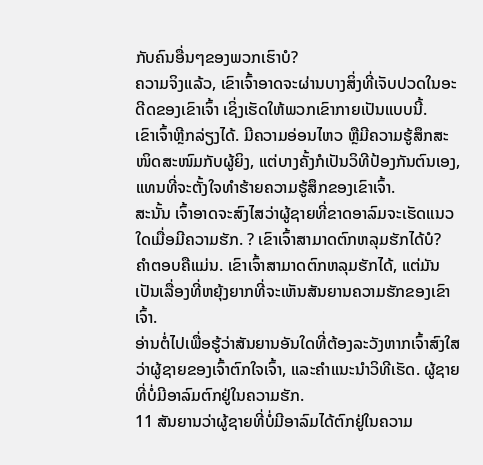ກັບຄົນອື່ນໆຂອງພວກເຮົາບໍ?
ຄວາມຈິງແລ້ວ, ເຂົາເຈົ້າອາດຈະຜ່ານບາງສິ່ງທີ່ເຈັບປວດໃນອະດີດຂອງເຂົາເຈົ້າ ເຊິ່ງເຮັດໃຫ້ພວກເຂົາກາຍເປັນແບບນີ້.
ເຂົາເຈົ້າຫຼີກລ່ຽງໄດ້. ມີຄວາມອ່ອນໄຫວ ຫຼືມີຄວາມຮູ້ສຶກສະໜິດສະໜົມກັບຜູ້ຍິງ, ແຕ່ບາງຄັ້ງກໍເປັນວິທີປ້ອງກັນຕົນເອງ, ແທນທີ່ຈະຕັ້ງໃຈທຳຮ້າຍຄວາມຮູ້ສຶກຂອງເຂົາເຈົ້າ.
ສະນັ້ນ ເຈົ້າອາດຈະສົງໄສວ່າຜູ້ຊາຍທີ່ຂາດອາລົມຈະເຮັດແນວໃດເມື່ອມີຄວາມຮັກ. ? ເຂົາເຈົ້າສາມາດຕົກຫລຸມຮັກໄດ້ບໍ?
ຄຳຕອບຄືແມ່ນ. ເຂົາເຈົ້າສາມາດຕົກຫລຸມຮັກໄດ້, ແຕ່ມັນເປັນເລື່ອງທີ່ຫຍຸ້ງຍາກທີ່ຈະເຫັນສັນຍານຄວາມຮັກຂອງເຂົາເຈົ້າ.
ອ່ານຕໍ່ໄປເພື່ອຮູ້ວ່າສັນຍານອັນໃດທີ່ຕ້ອງລະວັງຫາກເຈົ້າສົງໃສວ່າຜູ້ຊາຍຂອງເຈົ້າຕົກໃຈເຈົ້າ, ແລະຄຳແນະນຳວິທີເຮັດ. ຜູ້ຊາຍທີ່ບໍ່ມີອາລົມຕົກຢູ່ໃນຄວາມຮັກ.
11 ສັນຍານວ່າຜູ້ຊາຍທີ່ບໍ່ມີອາລົມໄດ້ຕົກຢູ່ໃນຄວາມ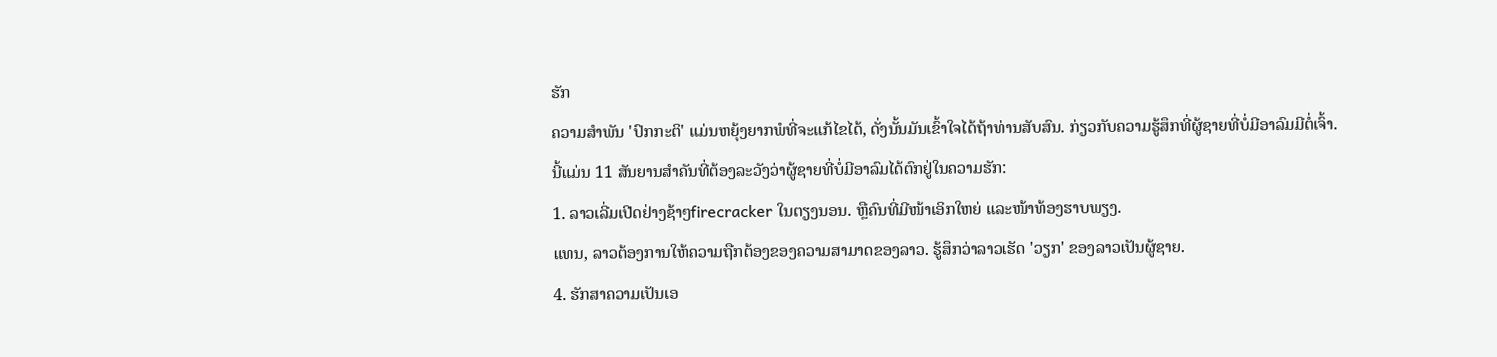ຮັກ
ຄວາມສໍາພັນ 'ປົກກະຕິ' ແມ່ນຫຍຸ້ງຍາກພໍທີ່ຈະແກ້ໄຂໄດ້, ດັ່ງນັ້ນມັນເຂົ້າໃຈໄດ້ຖ້າທ່ານສັບສົນ. ກ່ຽວກັບຄວາມຮູ້ສຶກທີ່ຜູ້ຊາຍທີ່ບໍ່ມີອາລົມມີຕໍ່ເຈົ້າ.
ນີ້ແມ່ນ 11 ສັນຍານສຳຄັນທີ່ຕ້ອງລະວັງວ່າຜູ້ຊາຍທີ່ບໍ່ມີອາລົມໄດ້ຕົກຢູ່ໃນຄວາມຮັກ:
1. ລາວເລີ່ມເປີດຢ່າງຊ້າໆfirecracker ໃນຕຽງນອນ. ຫຼືຄົນທີ່ມີໜ້າເອິກໃຫຍ່ ແລະໜ້າທ້ອງຮາບພຽງ.
ແທນ, ລາວຕ້ອງການໃຫ້ຄວາມຖືກຕ້ອງຂອງຄວາມສາມາດຂອງລາວ. ຮູ້ສຶກວ່າລາວເຮັດ 'ວຽກ' ຂອງລາວເປັນຜູ້ຊາຍ.
4. ຮັກສາຄວາມເປັນເອ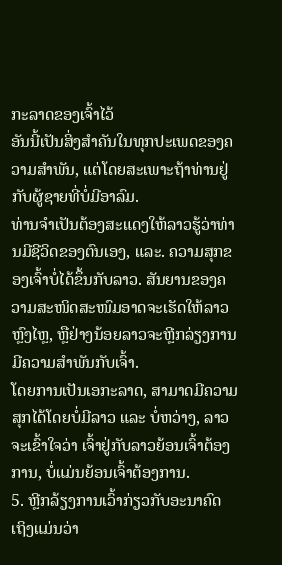ກະລາດຂອງເຈົ້າໄວ້
ອັນນີ້ເປັນສິ່ງສໍາຄັນໃນທຸກປະເພດຂອງຄວາມສໍາພັນ, ແຕ່ໂດຍສະເພາະຖ້າທ່ານຢູ່ກັບຜູ້ຊາຍທີ່ບໍ່ມີອາລົມ.
ທ່ານຈໍາເປັນຕ້ອງສະແດງໃຫ້ລາວຮູ້ວ່າທ່ານມີຊີວິດຂອງຕົນເອງ, ແລະ. ຄວາມສຸກຂອງເຈົ້າບໍ່ໄດ້ຂຶ້ນກັບລາວ. ສັນຍານຂອງຄວາມສະໜິດສະໜົມອາດຈະເຮັດໃຫ້ລາວຫຼົງໄຫຼ, ຫຼືຢ່າງນ້ອຍລາວຈະຫຼີກລ່ຽງການມີຄວາມສໍາພັນກັບເຈົ້າ.
ໂດຍການເປັນເອກະລາດ, ສາມາດມີຄວາມສຸກໄດ້ໂດຍບໍ່ມີລາວ ແລະ ບໍ່ຫວ່າງ, ລາວຈະເຂົ້າໃຈວ່າ ເຈົ້າຢູ່ກັບລາວຍ້ອນເຈົ້າຕ້ອງການ, ບໍ່ແມ່ນຍ້ອນເຈົ້າຕ້ອງການ.
5. ຫຼີກລ້ຽງການເວົ້າກ່ຽວກັບອະນາຄົດ
ເຖິງແມ່ນວ່າ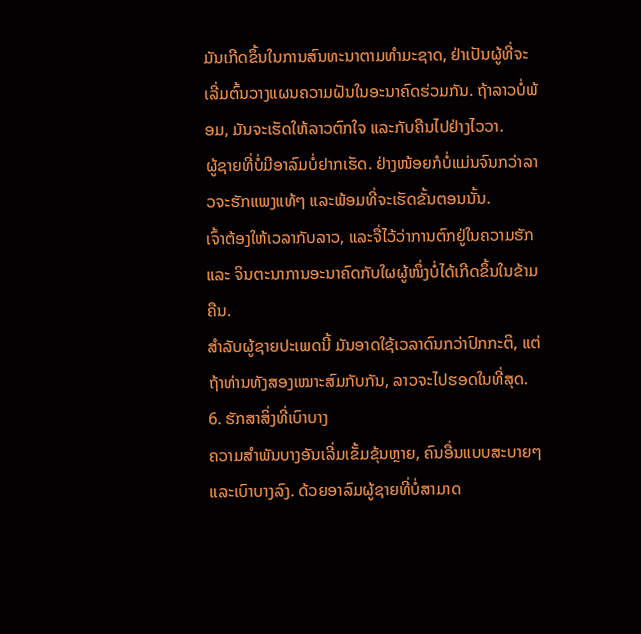ມັນເກີດຂຶ້ນໃນການສົນທະນາຕາມທໍາມະຊາດ, ຢ່າເປັນຜູ້ທີ່ຈະເລີ່ມຕົ້ນວາງແຜນຄວາມຝັນໃນອະນາຄົດຮ່ວມກັນ. ຖ້າລາວບໍ່ພ້ອມ, ມັນຈະເຮັດໃຫ້ລາວຕົກໃຈ ແລະກັບຄືນໄປຢ່າງໄວວາ.
ຜູ້ຊາຍທີ່ບໍ່ມີອາລົມບໍ່ຢາກເຮັດ. ຢ່າງໜ້ອຍກໍບໍ່ແມ່ນຈົນກວ່າລາວຈະຮັກແພງແທ້ໆ ແລະພ້ອມທີ່ຈະເຮັດຂັ້ນຕອນນັ້ນ.
ເຈົ້າຕ້ອງໃຫ້ເວລາກັບລາວ, ແລະຈື່ໄວ້ວ່າການຕົກຢູ່ໃນຄວາມຮັກ ແລະ ຈິນຕະນາການອະນາຄົດກັບໃຜຜູ້ໜຶ່ງບໍ່ໄດ້ເກີດຂຶ້ນໃນຂ້າມຄືນ.
ສຳລັບຜູ້ຊາຍປະເພດນີ້ ມັນອາດໃຊ້ເວລາດົນກວ່າປົກກະຕິ, ແຕ່ຖ້າທ່ານທັງສອງເໝາະສົມກັບກັນ, ລາວຈະໄປຮອດໃນທີ່ສຸດ.
6. ຮັກສາສິ່ງທີ່ເບົາບາງ
ຄວາມສຳພັນບາງອັນເລີ່ມເຂັ້ມຂຸ້ນຫຼາຍ, ຄົນອື່ນແບບສະບາຍໆ ແລະເບົາບາງລົງ. ດ້ວຍອາລົມຜູ້ຊາຍທີ່ບໍ່ສາມາດ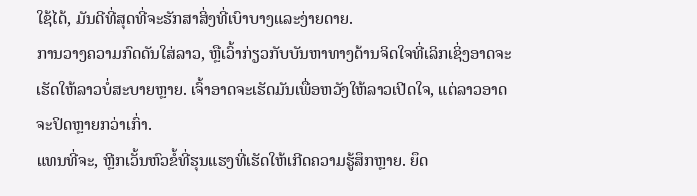ໃຊ້ໄດ້, ມັນດີທີ່ສຸດທີ່ຈະຮັກສາສິ່ງທີ່ເບົາບາງແລະງ່າຍດາຍ.
ການວາງຄວາມກົດດັນໃສ່ລາວ, ຫຼືເວົ້າກ່ຽວກັບບັນຫາທາງດ້ານຈິດໃຈທີ່ເລິກເຊິ່ງອາດຈະເຮັດໃຫ້ລາວບໍ່ສະບາຍຫຼາຍ. ເຈົ້າອາດຈະເຮັດມັນເພື່ອຫວັງໃຫ້ລາວເປີດໃຈ, ແຕ່ລາວອາດຈະປິດຫຼາຍກວ່າເກົ່າ.
ແທນທີ່ຈະ, ຫຼີກເວັ້ນຫົວຂໍ້ທີ່ຮຸນແຮງທີ່ເຮັດໃຫ້ເກີດຄວາມຮູ້ສຶກຫຼາຍ. ຍຶດ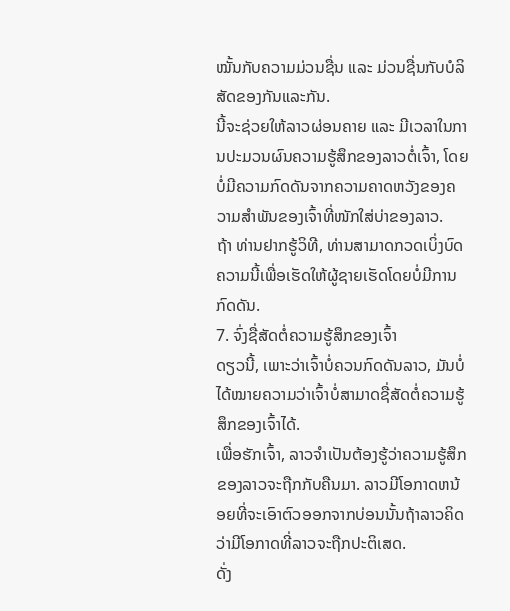ໝັ້ນກັບຄວາມມ່ວນຊື່ນ ແລະ ມ່ວນຊື່ນກັບບໍລິສັດຂອງກັນແລະກັນ.
ນີ້ຈະຊ່ວຍໃຫ້ລາວຜ່ອນຄາຍ ແລະ ມີເວລາໃນການປະມວນຜົນຄວາມຮູ້ສຶກຂອງລາວຕໍ່ເຈົ້າ, ໂດຍບໍ່ມີຄວາມກົດດັນຈາກຄວາມຄາດຫວັງຂອງຄວາມສໍາພັນຂອງເຈົ້າທີ່ໜັກໃສ່ບ່າຂອງລາວ.
ຖ້າ ທ່ານຢາກຮູ້ວິທີ, ທ່ານສາມາດກວດເບິ່ງບົດຄວາມນີ້ເພື່ອເຮັດໃຫ້ຜູ້ຊາຍເຮັດໂດຍບໍ່ມີການກົດດັນ.
7. ຈົ່ງຊື່ສັດຕໍ່ຄວາມຮູ້ສຶກຂອງເຈົ້າ
ດຽວນີ້, ເພາະວ່າເຈົ້າບໍ່ຄວນກົດດັນລາວ, ມັນບໍ່ໄດ້ໝາຍຄວາມວ່າເຈົ້າບໍ່ສາມາດຊື່ສັດຕໍ່ຄວາມຮູ້ສຶກຂອງເຈົ້າໄດ້.
ເພື່ອຮັກເຈົ້າ, ລາວຈໍາເປັນຕ້ອງຮູ້ວ່າຄວາມຮູ້ສຶກຂອງລາວຈະຖືກກັບຄືນມາ. ລາວມີໂອກາດຫນ້ອຍທີ່ຈະເອົາຕົວອອກຈາກບ່ອນນັ້ນຖ້າລາວຄິດວ່າມີໂອກາດທີ່ລາວຈະຖືກປະຕິເສດ.
ດັ່ງ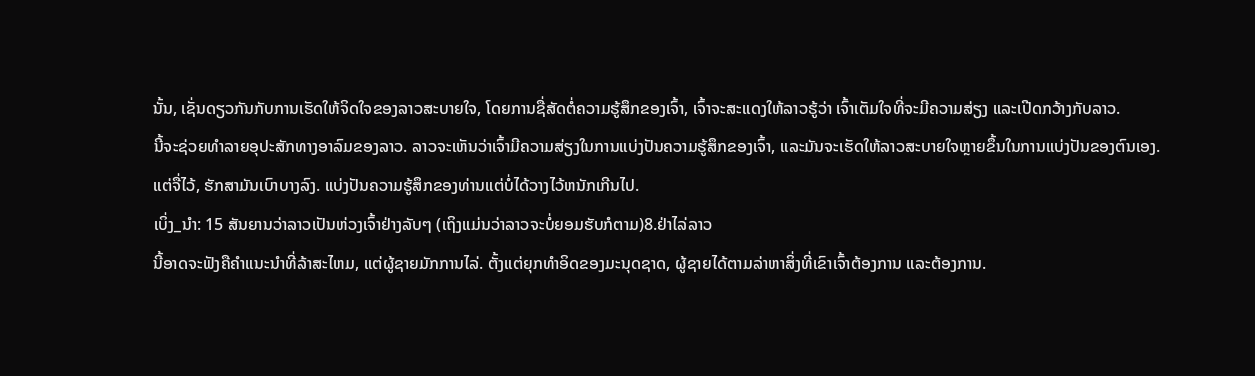ນັ້ນ, ເຊັ່ນດຽວກັນກັບການເຮັດໃຫ້ຈິດໃຈຂອງລາວສະບາຍໃຈ, ໂດຍການຊື່ສັດຕໍ່ຄວາມຮູ້ສຶກຂອງເຈົ້າ, ເຈົ້າຈະສະແດງໃຫ້ລາວຮູ້ວ່າ ເຈົ້າເຕັມໃຈທີ່ຈະມີຄວາມສ່ຽງ ແລະເປີດກວ້າງກັບລາວ.
ນີ້ຈະຊ່ວຍທໍາລາຍອຸປະສັກທາງອາລົມຂອງລາວ. ລາວຈະເຫັນວ່າເຈົ້າມີຄວາມສ່ຽງໃນການແບ່ງປັນຄວາມຮູ້ສຶກຂອງເຈົ້າ, ແລະມັນຈະເຮັດໃຫ້ລາວສະບາຍໃຈຫຼາຍຂຶ້ນໃນການແບ່ງປັນຂອງຕົນເອງ.
ແຕ່ຈື່ໄວ້, ຮັກສາມັນເບົາບາງລົງ. ແບ່ງປັນຄວາມຮູ້ສຶກຂອງທ່ານແຕ່ບໍ່ໄດ້ວາງໄວ້ຫນັກເກີນໄປ.
ເບິ່ງ_ນຳ: 15 ສັນຍານວ່າລາວເປັນຫ່ວງເຈົ້າຢ່າງລັບໆ (ເຖິງແມ່ນວ່າລາວຈະບໍ່ຍອມຮັບກໍຕາມ)8.ຢ່າໄລ່ລາວ
ນີ້ອາດຈະຟັງຄືຄໍາແນະນໍາທີ່ລ້າສະໄຫມ, ແຕ່ຜູ້ຊາຍມັກການໄລ່. ຕັ້ງແຕ່ຍຸກທຳອິດຂອງມະນຸດຊາດ, ຜູ້ຊາຍໄດ້ຕາມລ່າຫາສິ່ງທີ່ເຂົາເຈົ້າຕ້ອງການ ແລະຕ້ອງການ.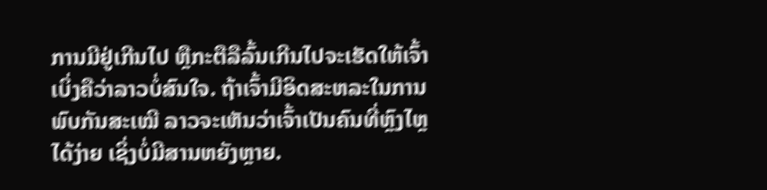ການມີຢູ່ເກີນໄປ ຫຼືກະຕືລືລົ້ນເກີນໄປຈະເຮັດໃຫ້ເຈົ້າເບິ່ງຄືວ່າລາວບໍ່ສົນໃຈ. ຖ້າເຈົ້າມີອິດສະຫລະໃນການພົບກັນສະເໝີ ລາວຈະເຫັນວ່າເຈົ້າເປັນຄົນທີ່ຫຼົງໄຫຼໄດ້ງ່າຍ ເຊິ່ງບໍ່ມີສານຫຍັງຫຼາຍ.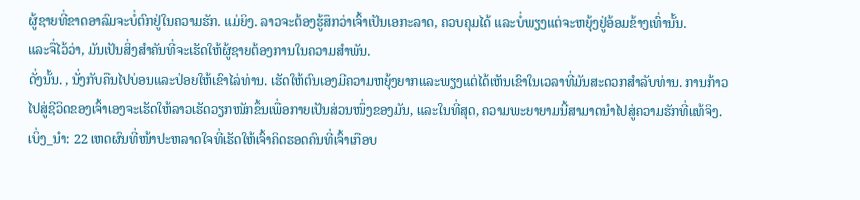ຜູ້ຊາຍທີ່ຂາດອາລົມຈະບໍ່ຕົກຢູ່ໃນຄວາມຮັກ. ແມ່ຍິງ. ລາວຈະຕ້ອງຮູ້ສຶກວ່າເຈົ້າເປັນເອກະລາດ, ຄວບຄຸມໄດ້ ແລະບໍ່ພຽງແຕ່ຈະຫຍຸ້ງຢູ່ອ້ອມຂ້າງເທົ່ານັ້ນ.
ແລະຈື່ໄວ້ວ່າ, ມັນເປັນສິ່ງສໍາຄັນທີ່ຈະເຮັດໃຫ້ຜູ້ຊາຍຕ້ອງການໃນຄວາມສໍາພັນ.
ດັ່ງນັ້ນ. , ນັ່ງກັບຄືນໄປບ່ອນແລະປ່ອຍໃຫ້ເຂົາໄລ່ທ່ານ. ເຮັດໃຫ້ຕົນເອງມີຄວາມຫຍຸ້ງຍາກແລະພຽງແຕ່ໄດ້ເຫັນເຂົາໃນເວລາທີ່ມັນສະດວກສໍາລັບທ່ານ. ການກ້າວໄປສູ່ຊີວິດຂອງເຈົ້າເອງຈະເຮັດໃຫ້ລາວເຮັດວຽກໜັກຂຶ້ນເພື່ອກາຍເປັນສ່ວນໜຶ່ງຂອງມັນ, ແລະໃນທີ່ສຸດ, ຄວາມພະຍາຍາມນີ້ສາມາດນໍາໄປສູ່ຄວາມຮັກທີ່ແທ້ຈິງ.
ເບິ່ງ_ນຳ: 22 ເຫດຜົນທີ່ໜ້າປະຫລາດໃຈທີ່ເຮັດໃຫ້ເຈົ້າຄິດຮອດຄົນທີ່ເຈົ້າເກືອບ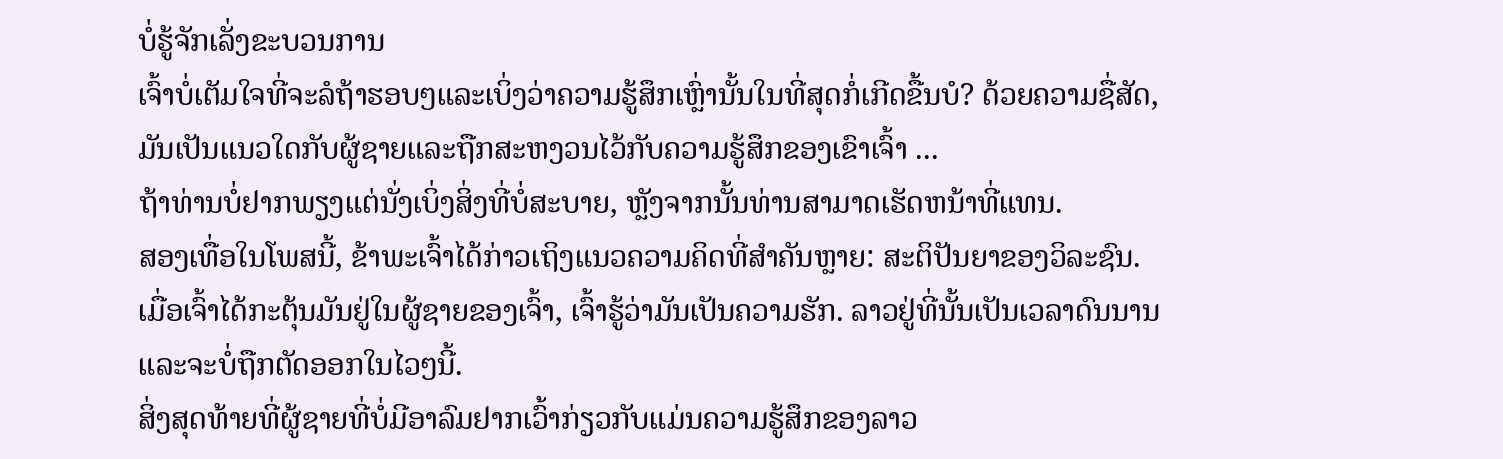ບໍ່ຮູ້ຈັກເລັ່ງຂະບວນການ
ເຈົ້າບໍ່ເຕັມໃຈທີ່ຈະລໍຖ້າຮອບໆແລະເບິ່ງວ່າຄວາມຮູ້ສຶກເຫຼົ່ານັ້ນໃນທີ່ສຸດກໍ່ເກີດຂື້ນບໍ? ດ້ວຍຄວາມຊື່ສັດ, ມັນເປັນແນວໃດກັບຜູ້ຊາຍແລະຖືກສະຫງວນໄວ້ກັບຄວາມຮູ້ສຶກຂອງເຂົາເຈົ້າ ...
ຖ້າທ່ານບໍ່ຢາກພຽງແຕ່ນັ່ງເບິ່ງສິ່ງທີ່ບໍ່ສະບາຍ, ຫຼັງຈາກນັ້ນທ່ານສາມາດເຮັດຫນ້າທີ່ແທນ.
ສອງເທື່ອໃນໂພສນີ້, ຂ້າພະເຈົ້າໄດ້ກ່າວເຖິງແນວຄວາມຄິດທີ່ສຳຄັນຫຼາຍ: ສະຕິປັນຍາຂອງວິລະຊົນ.
ເມື່ອເຈົ້າໄດ້ກະຕຸ້ນມັນຢູ່ໃນຜູ້ຊາຍຂອງເຈົ້າ, ເຈົ້າຮູ້ວ່າມັນເປັນຄວາມຮັກ. ລາວຢູ່ທີ່ນັ້ນເປັນເວລາດົນນານ ແລະຈະບໍ່ຖືກຕັດອອກໃນໄວໆນີ້.
ສິ່ງສຸດທ້າຍທີ່ຜູ້ຊາຍທີ່ບໍ່ມີອາລົມຢາກເວົ້າກ່ຽວກັບແມ່ນຄວາມຮູ້ສຶກຂອງລາວ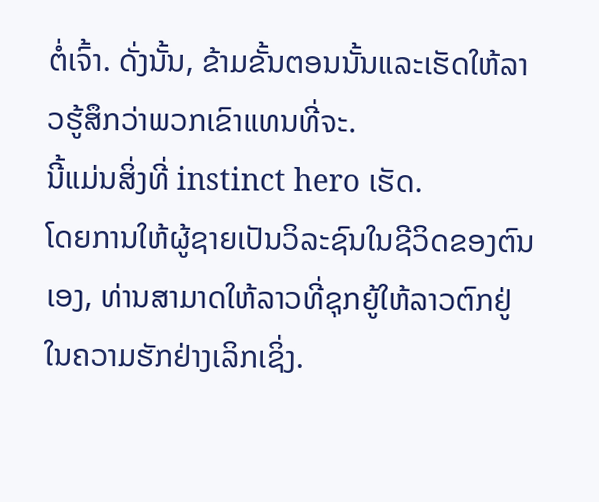ຕໍ່ເຈົ້າ. ດັ່ງນັ້ນ, ຂ້າມຂັ້ນຕອນນັ້ນແລະເຮັດໃຫ້ລາວຮູ້ສຶກວ່າພວກເຂົາແທນທີ່ຈະ.
ນີ້ແມ່ນສິ່ງທີ່ instinct hero ເຮັດ.
ໂດຍການໃຫ້ຜູ້ຊາຍເປັນວິລະຊົນໃນຊີວິດຂອງຕົນເອງ, ທ່ານສາມາດໃຫ້ລາວທີ່ຊຸກຍູ້ໃຫ້ລາວຕົກຢູ່ໃນຄວາມຮັກຢ່າງເລິກເຊິ່ງ.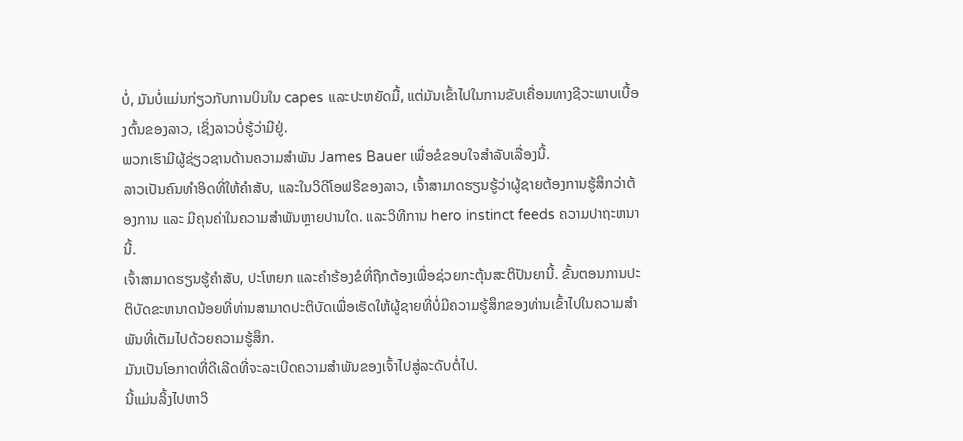ບໍ່, ມັນບໍ່ແມ່ນກ່ຽວກັບການບິນໃນ capes ແລະປະຫຍັດມື້, ແຕ່ມັນເຂົ້າໄປໃນການຂັບເຄື່ອນທາງຊີວະພາບເບື້ອງຕົ້ນຂອງລາວ, ເຊິ່ງລາວບໍ່ຮູ້ວ່າມີຢູ່.
ພວກເຮົາມີຜູ້ຊ່ຽວຊານດ້ານຄວາມສໍາພັນ James Bauer ເພື່ອຂໍຂອບໃຈສໍາລັບເລື່ອງນີ້.
ລາວເປັນຄົນທຳອິດທີ່ໃຫ້ຄຳສັບ, ແລະໃນວິດີໂອຟຣີຂອງລາວ, ເຈົ້າສາມາດຮຽນຮູ້ວ່າຜູ້ຊາຍຕ້ອງການຮູ້ສຶກວ່າຕ້ອງການ ແລະ ມີຄຸນຄ່າໃນຄວາມສຳພັນຫຼາຍປານໃດ. ແລະວິທີການ hero instinct feeds ຄວາມປາຖະຫນານີ້.
ເຈົ້າສາມາດຮຽນຮູ້ຄຳສັບ, ປະໂຫຍກ ແລະຄຳຮ້ອງຂໍທີ່ຖືກຕ້ອງເພື່ອຊ່ວຍກະຕຸ້ນສະຕິປັນຍານີ້. ຂັ້ນຕອນການປະຕິບັດຂະຫນາດນ້ອຍທີ່ທ່ານສາມາດປະຕິບັດເພື່ອເຮັດໃຫ້ຜູ້ຊາຍທີ່ບໍ່ມີຄວາມຮູ້ສຶກຂອງທ່ານເຂົ້າໄປໃນຄວາມສໍາພັນທີ່ເຕັມໄປດ້ວຍຄວາມຮູ້ສຶກ.
ມັນເປັນໂອກາດທີ່ດີເລີດທີ່ຈະລະເບີດຄວາມສຳພັນຂອງເຈົ້າໄປສູ່ລະດັບຕໍ່ໄປ.
ນີ້ແມ່ນລິ້ງໄປຫາວິ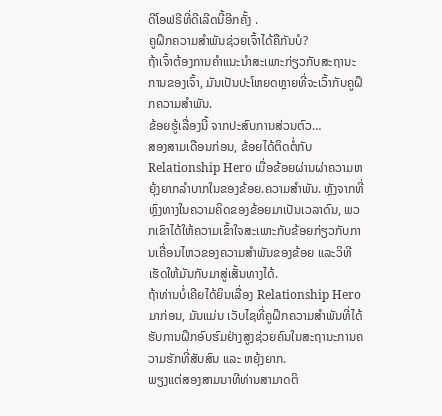ດີໂອຟຣີທີ່ດີເລີດນີ້ອີກຄັ້ງ .
ຄູຝຶກຄວາມສຳພັນຊ່ວຍເຈົ້າໄດ້ຄືກັນບໍ?
ຖ້າເຈົ້າຕ້ອງການຄຳແນະນຳສະເພາະກ່ຽວກັບສະຖານະການຂອງເຈົ້າ, ມັນເປັນປະໂຫຍດຫຼາຍທີ່ຈະເວົ້າກັບຄູຝຶກຄວາມສຳພັນ.
ຂ້ອຍຮູ້ເລື່ອງນີ້ ຈາກປະສົບການສ່ວນຕົວ…
ສອງສາມເດືອນກ່ອນ, ຂ້ອຍໄດ້ຕິດຕໍ່ກັບ Relationship Hero ເມື່ອຂ້ອຍຜ່ານຜ່າຄວາມຫຍຸ້ງຍາກລຳບາກໃນຂອງຂ້ອຍ.ຄວາມສໍາພັນ. ຫຼັງຈາກທີ່ຫຼົງທາງໃນຄວາມຄິດຂອງຂ້ອຍມາເປັນເວລາດົນ, ພວກເຂົາໄດ້ໃຫ້ຄວາມເຂົ້າໃຈສະເພາະກັບຂ້ອຍກ່ຽວກັບການເຄື່ອນໄຫວຂອງຄວາມສຳພັນຂອງຂ້ອຍ ແລະວິທີເຮັດໃຫ້ມັນກັບມາສູ່ເສັ້ນທາງໄດ້.
ຖ້າທ່ານບໍ່ເຄີຍໄດ້ຍິນເລື່ອງ Relationship Hero ມາກ່ອນ, ມັນແມ່ນ ເວັບໄຊທີ່ຄູຝຶກຄວາມສຳພັນທີ່ໄດ້ຮັບການຝຶກອົບຮົມຢ່າງສູງຊ່ວຍຄົນໃນສະຖານະການຄວາມຮັກທີ່ສັບສົນ ແລະ ຫຍຸ້ງຍາກ.
ພຽງແຕ່ສອງສາມນາທີທ່ານສາມາດຕິ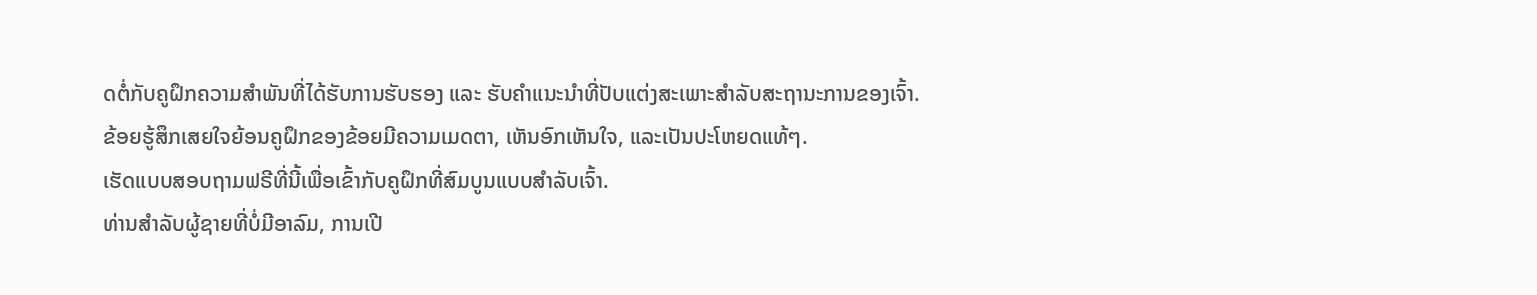ດຕໍ່ກັບຄູຝຶກຄວາມສຳພັນທີ່ໄດ້ຮັບການຮັບຮອງ ແລະ ຮັບຄຳແນະນຳທີ່ປັບແຕ່ງສະເພາະສຳລັບສະຖານະການຂອງເຈົ້າ.
ຂ້ອຍຮູ້ສຶກເສຍໃຈຍ້ອນຄູຝຶກຂອງຂ້ອຍມີຄວາມເມດຕາ, ເຫັນອົກເຫັນໃຈ, ແລະເປັນປະໂຫຍດແທ້ໆ.
ເຮັດແບບສອບຖາມຟຣີທີ່ນີ້ເພື່ອເຂົ້າກັບຄູຝຶກທີ່ສົມບູນແບບສຳລັບເຈົ້າ.
ທ່ານສຳລັບຜູ້ຊາຍທີ່ບໍ່ມີອາລົມ, ການເປີ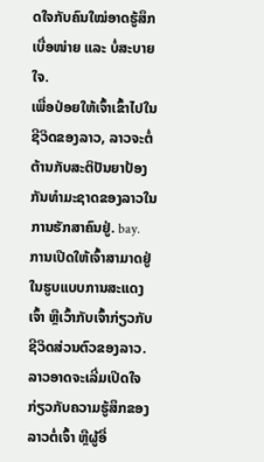ດໃຈກັບຄົນໃໝ່ອາດຮູ້ສຶກເບື່ອໜ່າຍ ແລະ ບໍ່ສະບາຍໃຈ.
ເພື່ອປ່ອຍໃຫ້ເຈົ້າເຂົ້າໄປໃນຊີວິດຂອງລາວ, ລາວຈະຕໍ່ຕ້ານກັບສະຕິປັນຍາປ້ອງກັນທໍາມະຊາດຂອງລາວໃນການຮັກສາຄົນຢູ່. bay.
ການເປີດໃຫ້ເຈົ້າສາມາດຢູ່ໃນຮູບແບບການສະແດງເຈົ້າ ຫຼືເວົ້າກັບເຈົ້າກ່ຽວກັບຊີວິດສ່ວນຕົວຂອງລາວ. ລາວອາດຈະເລີ່ມເປີດໃຈກ່ຽວກັບຄວາມຮູ້ສຶກຂອງລາວຕໍ່ເຈົ້າ ຫຼືຜູ້ອື່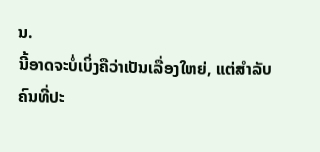ນ.
ນີ້ອາດຈະບໍ່ເບິ່ງຄືວ່າເປັນເລື່ອງໃຫຍ່, ແຕ່ສຳລັບຄົນທີ່ປະ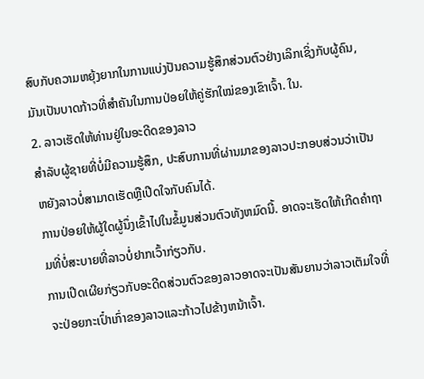ສົບກັບຄວາມຫຍຸ້ງຍາກໃນການແບ່ງປັນຄວາມຮູ້ສຶກສ່ວນຕົວຢ່າງເລິກເຊິ່ງກັບຜູ້ຄົນ, ມັນເປັນບາດກ້າວທີ່ສຳຄັນໃນການປ່ອຍໃຫ້ຄູ່ຮັກໃໝ່ຂອງເຂົາເຈົ້າ. ໃນ.
2. ລາວເຮັດໃຫ້ທ່ານຢູ່ໃນອະດີດຂອງລາວ
ສໍາລັບຜູ້ຊາຍທີ່ບໍ່ມີຄວາມຮູ້ສຶກ, ປະສົບການທີ່ຜ່ານມາຂອງລາວປະກອບສ່ວນວ່າເປັນຫຍັງລາວບໍ່ສາມາດເຮັດຫຼືເປີດໃຈກັບຄົນໄດ້.
ການປ່ອຍໃຫ້ຜູ້ໃດຜູ້ນຶ່ງເຂົ້າໄປໃນຂໍ້ມູນສ່ວນຕົວທັງຫມົດນີ້. ອາດຈະເຮັດໃຫ້ເກີດຄໍາຖາມທີ່ບໍ່ສະບາຍທີ່ລາວບໍ່ຢາກເວົ້າກ່ຽວກັບ.
ການເປີດເຜີຍກ່ຽວກັບອະດີດສ່ວນຕົວຂອງລາວອາດຈະເປັນສັນຍານວ່າລາວເຕັມໃຈທີ່ຈະປ່ອຍກະເປົ໋າເກົ່າຂອງລາວແລະກ້າວໄປຂ້າງຫນ້າເຈົ້າ.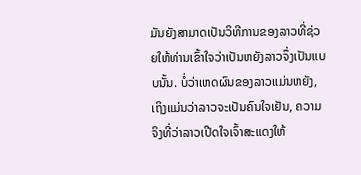ມັນຍັງສາມາດເປັນວິທີການຂອງລາວທີ່ຊ່ວຍໃຫ້ທ່ານເຂົ້າໃຈວ່າເປັນຫຍັງລາວຈຶ່ງເປັນແບບນັ້ນ. ບໍ່ວ່າເຫດຜົນຂອງລາວແມ່ນຫຍັງ, ເຖິງແມ່ນວ່າລາວຈະເປັນຄົນໃຈເຢັນ, ຄວາມຈິງທີ່ວ່າລາວເປີດໃຈເຈົ້າສະແດງໃຫ້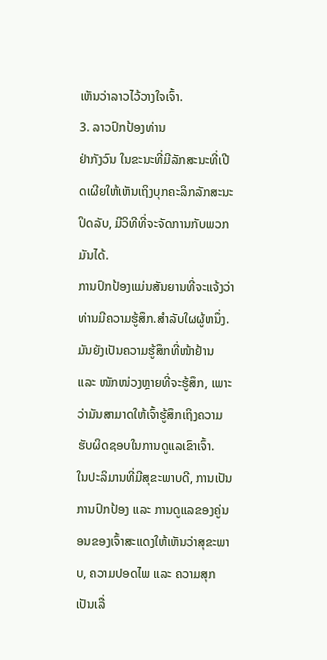ເຫັນວ່າລາວໄວ້ວາງໃຈເຈົ້າ.
3. ລາວປົກປ້ອງທ່ານ
ຢ່າກັງວົນ ໃນຂະນະທີ່ມີລັກສະນະທີ່ເປີດເຜີຍໃຫ້ເຫັນເຖິງບຸກຄະລິກລັກສະນະປິດລັບ, ມີວິທີທີ່ຈະຈັດການກັບພວກມັນໄດ້.
ການປົກປ້ອງແມ່ນສັນຍານທີ່ຈະແຈ້ງວ່າທ່ານມີຄວາມຮູ້ສຶກ.ສໍາລັບໃຜຜູ້ຫນຶ່ງ. ມັນຍັງເປັນຄວາມຮູ້ສຶກທີ່ໜ້າຢ້ານ ແລະ ໜັກໜ່ວງຫຼາຍທີ່ຈະຮູ້ສຶກ, ເພາະວ່າມັນສາມາດໃຫ້ເຈົ້າຮູ້ສຶກເຖິງຄວາມຮັບຜິດຊອບໃນການດູແລເຂົາເຈົ້າ.
ໃນປະລິມານທີ່ມີສຸຂະພາບດີ, ການເປັນການປົກປ້ອງ ແລະ ການດູແລຂອງຄູ່ນອນຂອງເຈົ້າສະແດງໃຫ້ເຫັນວ່າສຸຂະພາບ, ຄວາມປອດໄພ ແລະ ຄວາມສຸກເປັນເລື່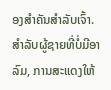ອງສຳຄັນສຳລັບເຈົ້າ.
ສຳລັບຜູ້ຊາຍທີ່ບໍ່ມີອາລົມ, ການສະແດງໃຫ້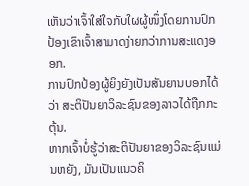ເຫັນວ່າເຈົ້າໃສ່ໃຈກັບໃຜຜູ້ໜຶ່ງໂດຍການປົກປ້ອງເຂົາເຈົ້າສາມາດງ່າຍກວ່າການສະແດງອອກ.
ການປົກປ້ອງຜູ້ຍິງຍັງເປັນສັນຍານບອກໄດ້ວ່າ ສະຕິປັນຍາວິລະຊົນຂອງລາວໄດ້ຖືກກະຕຸ້ນ.
ຫາກເຈົ້າບໍ່ຮູ້ວ່າສະຕິປັນຍາຂອງວິລະຊົນແມ່ນຫຍັງ, ມັນເປັນແນວຄິ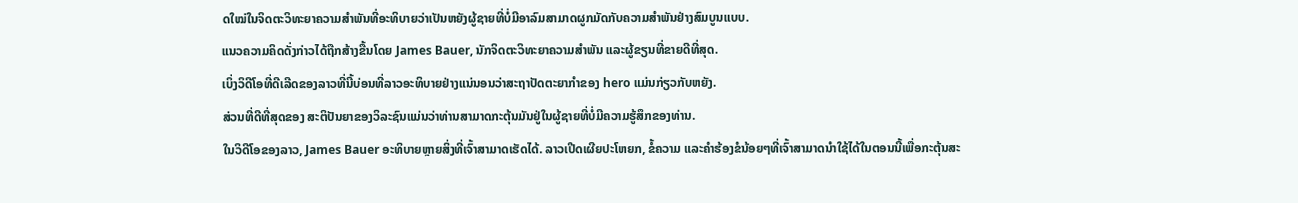ດໃໝ່ໃນຈິດຕະວິທະຍາຄວາມສໍາພັນທີ່ອະທິບາຍວ່າເປັນຫຍັງຜູ້ຊາຍທີ່ບໍ່ມີອາລົມສາມາດຜູກມັດກັບຄວາມສຳພັນຢ່າງສົມບູນແບບ.
ແນວຄວາມຄິດດັ່ງກ່າວໄດ້ຖືກສ້າງຂື້ນໂດຍ James Bauer, ນັກຈິດຕະວິທະຍາຄວາມສໍາພັນ ແລະຜູ້ຂຽນທີ່ຂາຍດີທີ່ສຸດ.
ເບິ່ງວິດີໂອທີ່ດີເລີດຂອງລາວທີ່ນີ້ບ່ອນທີ່ລາວອະທິບາຍຢ່າງແນ່ນອນວ່າສະຖາປັດຕະຍາກໍາຂອງ hero ແມ່ນກ່ຽວກັບຫຍັງ.
ສ່ວນທີ່ດີທີ່ສຸດຂອງ ສະຕິປັນຍາຂອງວິລະຊົນແມ່ນວ່າທ່ານສາມາດກະຕຸ້ນມັນຢູ່ໃນຜູ້ຊາຍທີ່ບໍ່ມີຄວາມຮູ້ສຶກຂອງທ່ານ.
ໃນວິດີໂອຂອງລາວ, James Bauer ອະທິບາຍຫຼາຍສິ່ງທີ່ເຈົ້າສາມາດເຮັດໄດ້. ລາວເປີດເຜີຍປະໂຫຍກ, ຂໍ້ຄວາມ ແລະຄຳຮ້ອງຂໍນ້ອຍໆທີ່ເຈົ້າສາມາດນຳໃຊ້ໄດ້ໃນຕອນນີ້ເພື່ອກະຕຸ້ນສະ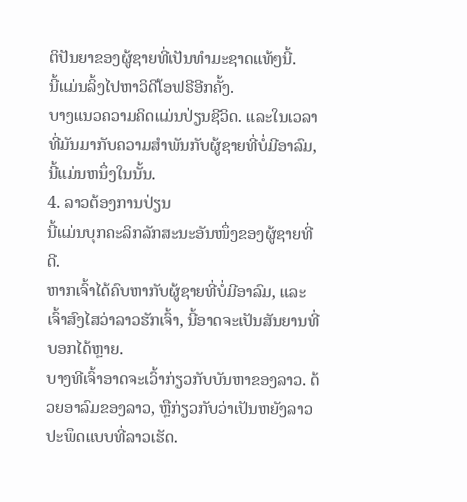ຕິປັນຍາຂອງຜູ້ຊາຍທີ່ເປັນທຳມະຊາດແທ້ໆນີ້.
ນີ້ແມ່ນລິ້ງໄປຫາວິດີໂອຟຣີອີກຄັ້ງ.
ບາງແນວຄວາມຄິດແມ່ນປ່ຽນຊີວິດ. ແລະໃນເວລາທີ່ມັນມາກັບຄວາມສໍາພັນກັບຜູ້ຊາຍທີ່ບໍ່ມີອາລົມ, ນີ້ແມ່ນຫນຶ່ງໃນນັ້ນ.
4. ລາວຕ້ອງການປ່ຽນ
ນີ້ແມ່ນບຸກຄະລິກລັກສະນະອັນໜຶ່ງຂອງຜູ້ຊາຍທີ່ດີ.
ຫາກເຈົ້າໄດ້ຄົບຫາກັບຜູ້ຊາຍທີ່ບໍ່ມີອາລົມ, ແລະເຈົ້າສົງໄສວ່າລາວຮັກເຈົ້າ, ນີ້ອາດຈະເປັນສັນຍານທີ່ບອກໄດ້ຫຼາຍ.
ບາງທີເຈົ້າອາດຈະເວົ້າກ່ຽວກັບບັນຫາຂອງລາວ. ດ້ວຍອາລົມຂອງລາວ, ຫຼືກ່ຽວກັບວ່າເປັນຫຍັງລາວປະພຶດແບບທີ່ລາວເຮັດ.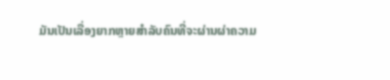ມັນເປັນເລື່ອງຍາກຫຼາຍສຳລັບຄົນທີ່ຈະຜ່ານຜ່າຄວາມ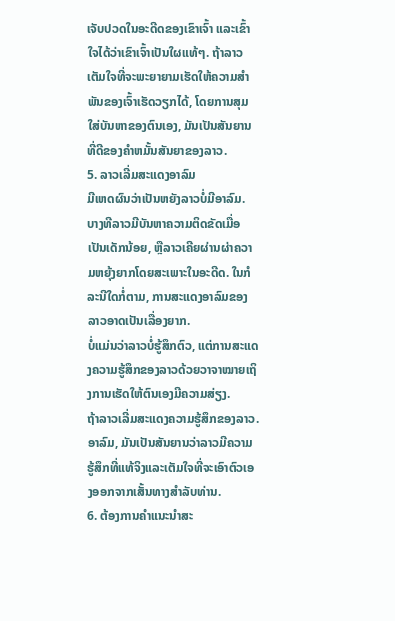ເຈັບປວດໃນອະດີດຂອງເຂົາເຈົ້າ ແລະເຂົ້າໃຈໄດ້ວ່າເຂົາເຈົ້າເປັນໃຜແທ້ໆ. ຖ້າລາວເຕັມໃຈທີ່ຈະພະຍາຍາມເຮັດໃຫ້ຄວາມສໍາພັນຂອງເຈົ້າເຮັດວຽກໄດ້, ໂດຍການສຸມໃສ່ບັນຫາຂອງຕົນເອງ, ມັນເປັນສັນຍານທີ່ດີຂອງຄໍາຫມັ້ນສັນຍາຂອງລາວ.
5. ລາວເລີ່ມສະແດງອາລົມ
ມີເຫດຜົນວ່າເປັນຫຍັງລາວບໍ່ມີອາລົມ. ບາງທີລາວມີບັນຫາຄວາມຕິດຂັດເມື່ອເປັນເດັກນ້ອຍ, ຫຼືລາວເຄີຍຜ່ານຜ່າຄວາມຫຍຸ້ງຍາກໂດຍສະເພາະໃນອະດີດ. ໃນກໍລະນີໃດກໍ່ຕາມ, ການສະແດງອາລົມຂອງລາວອາດເປັນເລື່ອງຍາກ.
ບໍ່ແມ່ນວ່າລາວບໍ່ຮູ້ສຶກຕົວ, ແຕ່ການສະແດງຄວາມຮູ້ສຶກຂອງລາວດ້ວຍວາຈາໝາຍເຖິງການເຮັດໃຫ້ຕົນເອງມີຄວາມສ່ຽງ.
ຖ້າລາວເລີ່ມສະແດງຄວາມຮູ້ສຶກຂອງລາວ. ອາລົມ, ມັນເປັນສັນຍານວ່າລາວມີຄວາມຮູ້ສຶກທີ່ແທ້ຈິງແລະເຕັມໃຈທີ່ຈະເອົາຕົວເອງອອກຈາກເສັ້ນທາງສໍາລັບທ່ານ.
6. ຕ້ອງການຄໍາແນະນໍາສະ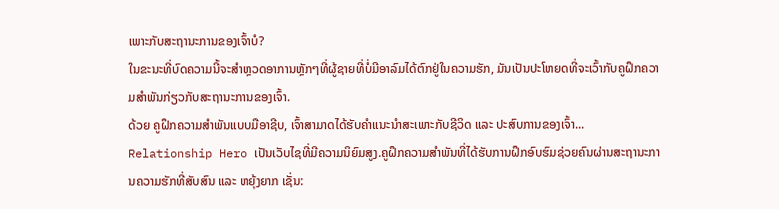ເພາະກັບສະຖານະການຂອງເຈົ້າບໍ?
ໃນຂະນະທີ່ບົດຄວາມນີ້ຈະສໍາຫຼວດອາການຫຼັກໆທີ່ຜູ້ຊາຍທີ່ບໍ່ມີອາລົມໄດ້ຕົກຢູ່ໃນຄວາມຮັກ, ມັນເປັນປະໂຫຍດທີ່ຈະເວົ້າກັບຄູຝຶກຄວາມສຳພັນກ່ຽວກັບສະຖານະການຂອງເຈົ້າ.
ດ້ວຍ ຄູຝຶກຄວາມສຳພັນແບບມືອາຊີບ, ເຈົ້າສາມາດໄດ້ຮັບຄຳແນະນຳສະເພາະກັບຊີວິດ ແລະ ປະສົບການຂອງເຈົ້າ...
Relationship Hero ເປັນເວັບໄຊທີ່ມີຄວາມນິຍົມສູງ.ຄູຝຶກຄວາມສຳພັນທີ່ໄດ້ຮັບການຝຶກອົບຮົມຊ່ວຍຄົນຜ່ານສະຖານະການຄວາມຮັກທີ່ສັບສົນ ແລະ ຫຍຸ້ງຍາກ ເຊັ່ນ: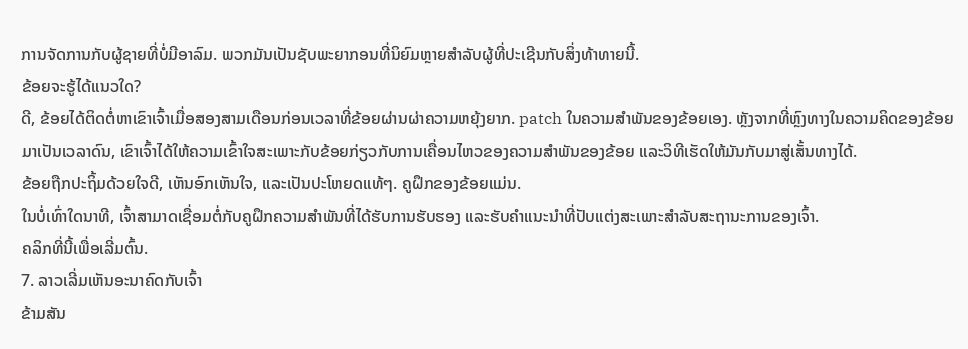ການຈັດການກັບຜູ້ຊາຍທີ່ບໍ່ມີອາລົມ. ພວກມັນເປັນຊັບພະຍາກອນທີ່ນິຍົມຫຼາຍສໍາລັບຜູ້ທີ່ປະເຊີນກັບສິ່ງທ້າທາຍນີ້.
ຂ້ອຍຈະຮູ້ໄດ້ແນວໃດ?
ດີ, ຂ້ອຍໄດ້ຕິດຕໍ່ຫາເຂົາເຈົ້າເມື່ອສອງສາມເດືອນກ່ອນເວລາທີ່ຂ້ອຍຜ່ານຜ່າຄວາມຫຍຸ້ງຍາກ. patch ໃນຄວາມສໍາພັນຂອງຂ້ອຍເອງ. ຫຼັງຈາກທີ່ຫຼົງທາງໃນຄວາມຄິດຂອງຂ້ອຍມາເປັນເວລາດົນ, ເຂົາເຈົ້າໄດ້ໃຫ້ຄວາມເຂົ້າໃຈສະເພາະກັບຂ້ອຍກ່ຽວກັບການເຄື່ອນໄຫວຂອງຄວາມສຳພັນຂອງຂ້ອຍ ແລະວິທີເຮັດໃຫ້ມັນກັບມາສູ່ເສັ້ນທາງໄດ້.
ຂ້ອຍຖືກປະຖິ້ມດ້ວຍໃຈດີ, ເຫັນອົກເຫັນໃຈ, ແລະເປັນປະໂຫຍດແທ້ໆ. ຄູຝຶກຂອງຂ້ອຍແມ່ນ.
ໃນບໍ່ເທົ່າໃດນາທີ, ເຈົ້າສາມາດເຊື່ອມຕໍ່ກັບຄູຝຶກຄວາມສຳພັນທີ່ໄດ້ຮັບການຮັບຮອງ ແລະຮັບຄຳແນະນຳທີ່ປັບແຕ່ງສະເພາະສຳລັບສະຖານະການຂອງເຈົ້າ.
ຄລິກທີ່ນີ້ເພື່ອເລີ່ມຕົ້ນ.
7. ລາວເລີ່ມເຫັນອະນາຄົດກັບເຈົ້າ
ຂ້າມສັນ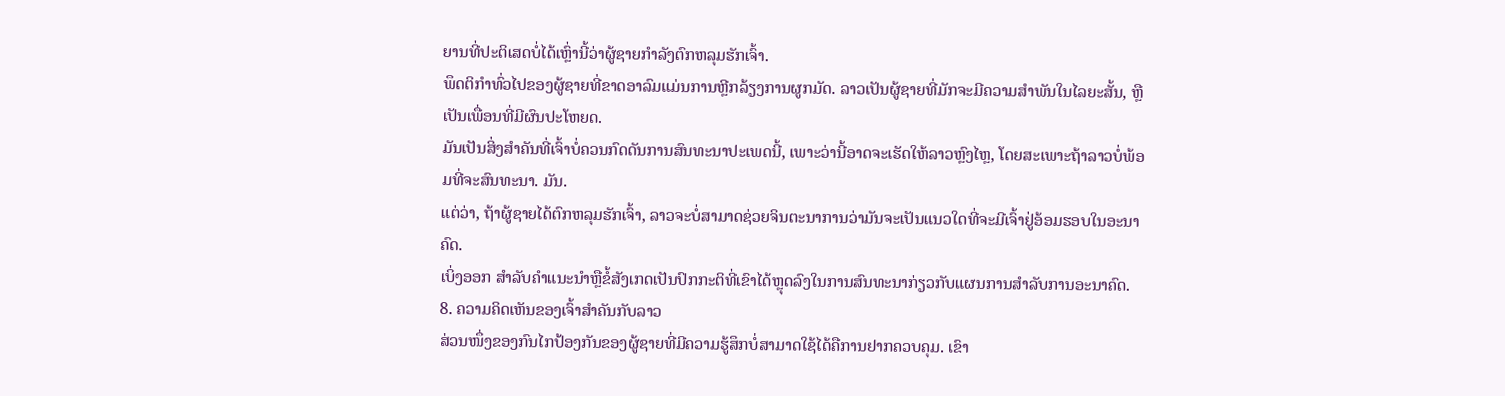ຍານທີ່ປະຕິເສດບໍ່ໄດ້ເຫຼົ່ານີ້ວ່າຜູ້ຊາຍກຳລັງຕົກຫລຸມຮັກເຈົ້າ.
ພຶດຕິກຳທົ່ວໄປຂອງຜູ້ຊາຍທີ່ຂາດອາລົມແມ່ນການຫຼີກລ້ຽງການຜູກມັດ. ລາວເປັນຜູ້ຊາຍທີ່ມັກຈະມີຄວາມສໍາພັນໃນໄລຍະສັ້ນ, ຫຼືເປັນເພື່ອນທີ່ມີຜົນປະໂຫຍດ.
ມັນເປັນສິ່ງສໍາຄັນທີ່ເຈົ້າບໍ່ຄວນກົດດັນການສົນທະນາປະເພດນີ້, ເພາະວ່ານີ້ອາດຈະເຮັດໃຫ້ລາວຫຼົງໄຫຼ, ໂດຍສະເພາະຖ້າລາວບໍ່ພ້ອມທີ່ຈະສົນທະນາ. ມັນ.
ແຕ່ວ່າ, ຖ້າຜູ້ຊາຍໄດ້ຕົກຫລຸມຮັກເຈົ້າ, ລາວຈະບໍ່ສາມາດຊ່ວຍຈິນຕະນາການວ່າມັນຈະເປັນແນວໃດທີ່ຈະມີເຈົ້າຢູ່ອ້ອມຮອບໃນອະນາຄົດ.
ເບິ່ງອອກ ສໍາລັບຄໍາແນະນໍາຫຼືຂໍ້ສັງເກດເປັນປົກກະຕິທີ່ເຂົາໄດ້ຫຼຸດລົງໃນການສົນທະນາກ່ຽວກັບແຜນການສໍາລັບການອະນາຄົດ.
8. ຄວາມຄິດເຫັນຂອງເຈົ້າສຳຄັນກັບລາວ
ສ່ວນໜຶ່ງຂອງກົນໄກປ້ອງກັນຂອງຜູ້ຊາຍທີ່ມີຄວາມຮູ້ສຶກບໍ່ສາມາດໃຊ້ໄດ້ຄືການຢາກຄວບຄຸມ. ເຂົາ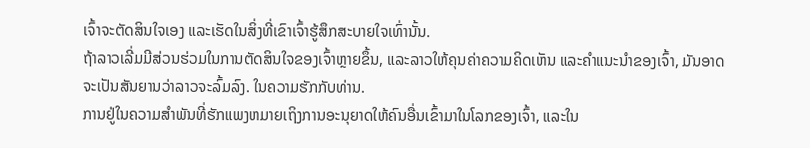ເຈົ້າຈະຕັດສິນໃຈເອງ ແລະເຮັດໃນສິ່ງທີ່ເຂົາເຈົ້າຮູ້ສຶກສະບາຍໃຈເທົ່ານັ້ນ.
ຖ້າລາວເລີ່ມມີສ່ວນຮ່ວມໃນການຕັດສິນໃຈຂອງເຈົ້າຫຼາຍຂຶ້ນ, ແລະລາວໃຫ້ຄຸນຄ່າຄວາມຄິດເຫັນ ແລະຄໍາແນະນໍາຂອງເຈົ້າ, ມັນອາດຈະເປັນສັນຍານວ່າລາວຈະລົ້ມລົງ. ໃນຄວາມຮັກກັບທ່ານ.
ການຢູ່ໃນຄວາມສໍາພັນທີ່ຮັກແພງຫມາຍເຖິງການອະນຸຍາດໃຫ້ຄົນອື່ນເຂົ້າມາໃນໂລກຂອງເຈົ້າ, ແລະໃນ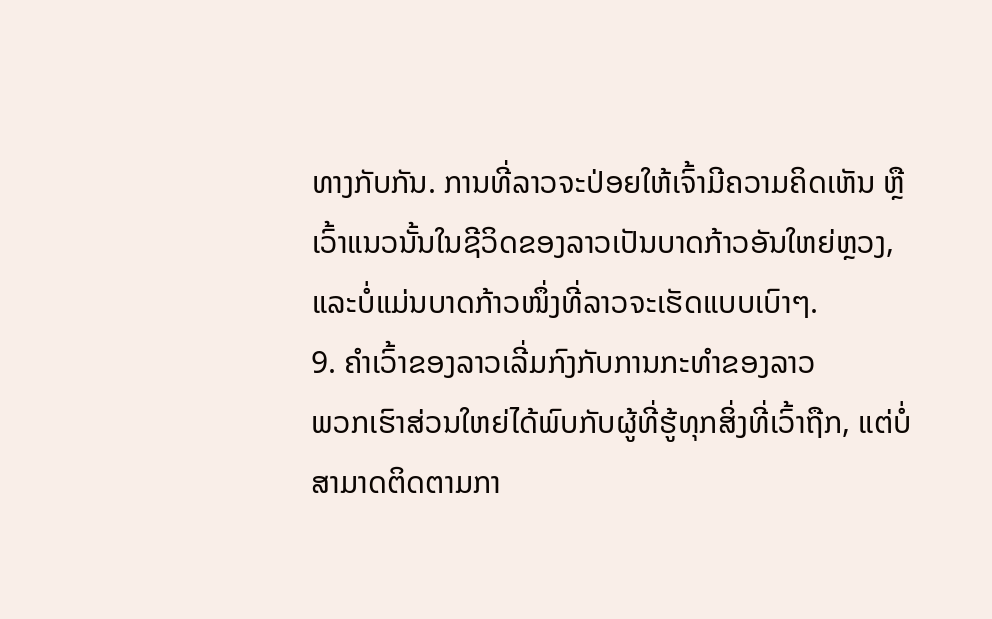ທາງກັບກັນ. ການທີ່ລາວຈະປ່ອຍໃຫ້ເຈົ້າມີຄວາມຄິດເຫັນ ຫຼືເວົ້າແນວນັ້ນໃນຊີວິດຂອງລາວເປັນບາດກ້າວອັນໃຫຍ່ຫຼວງ, ແລະບໍ່ແມ່ນບາດກ້າວໜຶ່ງທີ່ລາວຈະເຮັດແບບເບົາໆ.
9. ຄໍາເວົ້າຂອງລາວເລີ່ມກົງກັບການກະທໍາຂອງລາວ
ພວກເຮົາສ່ວນໃຫຍ່ໄດ້ພົບກັບຜູ້ທີ່ຮູ້ທຸກສິ່ງທີ່ເວົ້າຖືກ, ແຕ່ບໍ່ສາມາດຕິດຕາມກາ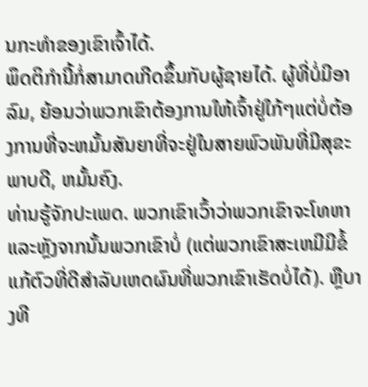ນກະທໍາຂອງເຂົາເຈົ້າໄດ້.
ພຶດຕິກໍານີ້ກໍ່ສາມາດເກີດຂຶ້ນກັບຜູ້ຊາຍໄດ້. ຜູ້ທີ່ບໍ່ມີອາລົມ, ຍ້ອນວ່າພວກເຂົາຕ້ອງການໃຫ້ເຈົ້າຢູ່ໃກ້ໆແຕ່ບໍ່ຕ້ອງການທີ່ຈະຫມັ້ນສັນຍາທີ່ຈະຢູ່ໃນສາຍພົວພັນທີ່ມີສຸຂະພາບດີ, ຫມັ້ນຄົງ.
ທ່ານຮູ້ຈັກປະເພດ. ພວກເຂົາເວົ້າວ່າພວກເຂົາຈະໂທຫາແລະຫຼັງຈາກນັ້ນພວກເຂົາບໍ່ (ແຕ່ພວກເຂົາສະເຫມີມີຂໍ້ແກ້ຕົວທີ່ດີສໍາລັບເຫດຜົນທີ່ພວກເຂົາເຮັດບໍ່ໄດ້). ຫຼືບາງທີ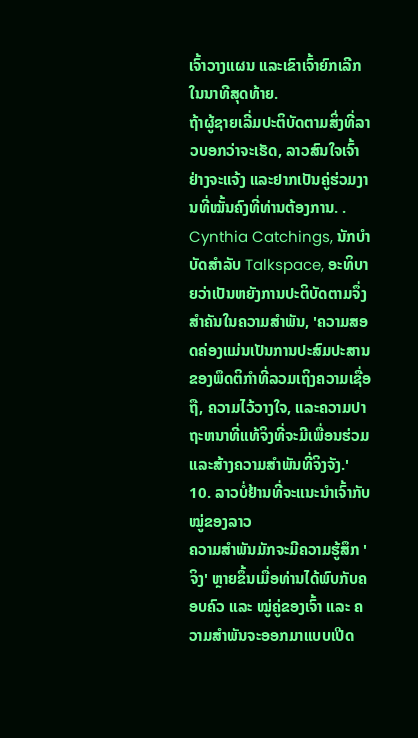ເຈົ້າວາງແຜນ ແລະເຂົາເຈົ້າຍົກເລີກໃນນາທີສຸດທ້າຍ.
ຖ້າຜູ້ຊາຍເລີ່ມປະຕິບັດຕາມສິ່ງທີ່ລາວບອກວ່າຈະເຮັດ, ລາວສົນໃຈເຈົ້າຢ່າງຈະແຈ້ງ ແລະຢາກເປັນຄູ່ຮ່ວມງານທີ່ໝັ້ນຄົງທີ່ທ່ານຕ້ອງການ. .
Cynthia Catchings, ນັກບຳບັດສຳລັບ Talkspace, ອະທິບາຍວ່າເປັນຫຍັງການປະຕິບັດຕາມຈຶ່ງສຳຄັນໃນຄວາມສຳພັນ, 'ຄວາມສອດຄ່ອງແມ່ນເປັນການປະສົມປະສານຂອງພຶດຕິກໍາທີ່ລວມເຖິງຄວາມເຊື່ອຖື, ຄວາມໄວ້ວາງໃຈ, ແລະຄວາມປາຖະຫນາທີ່ແທ້ຈິງທີ່ຈະມີເພື່ອນຮ່ວມແລະສ້າງຄວາມສໍາພັນທີ່ຈິງຈັງ.'
10. ລາວບໍ່ຢ້ານທີ່ຈະແນະນຳເຈົ້າກັບໝູ່ຂອງລາວ
ຄວາມສຳພັນມັກຈະມີຄວາມຮູ້ສຶກ 'ຈິງ' ຫຼາຍຂຶ້ນເມື່ອທ່ານໄດ້ພົບກັບຄອບຄົວ ແລະ ໝູ່ຄູ່ຂອງເຈົ້າ ແລະ ຄວາມສຳພັນຈະອອກມາແບບເປີດ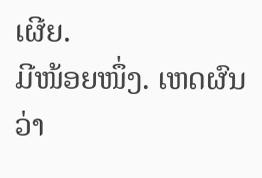ເຜີຍ.
ມີໜ້ອຍໜຶ່ງ. ເຫດຜົນວ່າ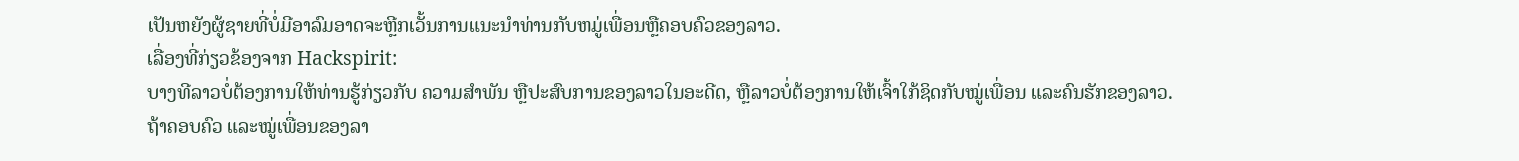ເປັນຫຍັງຜູ້ຊາຍທີ່ບໍ່ມີອາລົມອາດຈະຫຼີກເວັ້ນການແນະນໍາທ່ານກັບຫມູ່ເພື່ອນຫຼືຄອບຄົວຂອງລາວ.
ເລື່ອງທີ່ກ່ຽວຂ້ອງຈາກ Hackspirit:
ບາງທີລາວບໍ່ຕ້ອງການໃຫ້ທ່ານຮູ້ກ່ຽວກັບ ຄວາມສຳພັນ ຫຼືປະສົບການຂອງລາວໃນອະດີດ, ຫຼືລາວບໍ່ຕ້ອງການໃຫ້ເຈົ້າໃກ້ຊິດກັບໝູ່ເພື່ອນ ແລະຄົນຮັກຂອງລາວ.
ຖ້າຄອບຄົວ ແລະໝູ່ເພື່ອນຂອງລາ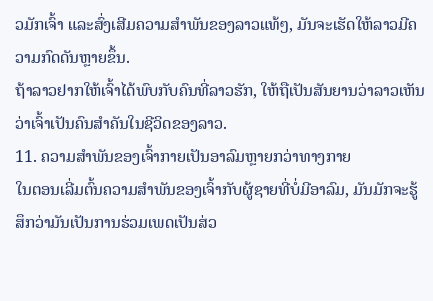ວມັກເຈົ້າ ແລະສົ່ງເສີມຄວາມສຳພັນຂອງລາວແທ້ໆ, ມັນຈະເຮັດໃຫ້ລາວມີຄວາມກົດດັນຫຼາຍຂຶ້ນ.
ຖ້າລາວຢາກໃຫ້ເຈົ້າໄດ້ພົບກັບຄົນທີ່ລາວຮັກ, ໃຫ້ຖືເປັນສັນຍານວ່າລາວເຫັນວ່າເຈົ້າເປັນຄົນສຳຄັນໃນຊີວິດຂອງລາວ.
11. ຄວາມສຳພັນຂອງເຈົ້າກາຍເປັນອາລົມຫຼາຍກວ່າທາງກາຍ
ໃນຕອນເລີ່ມຕົ້ນຄວາມສຳພັນຂອງເຈົ້າກັບຜູ້ຊາຍທີ່ບໍ່ມີອາລົມ, ມັນມັກຈະຮູ້ສຶກວ່າມັນເປັນການຮ່ວມເພດເປັນສ່ວ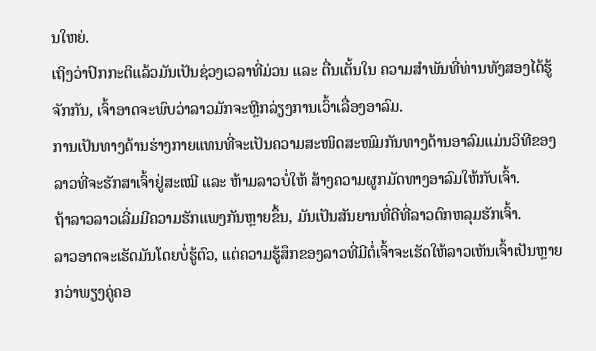ນໃຫຍ່.
ເຖິງວ່າປົກກະຕິແລ້ວມັນເປັນຊ່ວງເວລາທີ່ມ່ວນ ແລະ ຕື່ນເຕັ້ນໃນ ຄວາມສຳພັນທີ່ທ່ານທັງສອງໄດ້ຮູ້ຈັກກັນ, ເຈົ້າອາດຈະພົບວ່າລາວມັກຈະຫຼີກລ່ຽງການເວົ້າເລື່ອງອາລົມ.
ການເປັນທາງດ້ານຮ່າງກາຍແທນທີ່ຈະເປັນຄວາມສະໜິດສະໜົມກັນທາງດ້ານອາລົມແມ່ນວິທີຂອງລາວທີ່ຈະຮັກສາເຈົ້າຢູ່ສະເໝີ ແລະ ຫ້າມລາວບໍ່ໃຫ້ ສ້າງຄວາມຜູກມັດທາງອາລົມໃຫ້ກັບເຈົ້າ.
ຖ້າລາວລາວເລີ່ມມີຄວາມຮັກແພງກັນຫຼາຍຂຶ້ນ, ມັນເປັນສັນຍານທີ່ດີທີ່ລາວຕົກຫລຸມຮັກເຈົ້າ.
ລາວອາດຈະເຮັດມັນໂດຍບໍ່ຮູ້ຕົວ, ແຕ່ຄວາມຮູ້ສຶກຂອງລາວທີ່ມີຕໍ່ເຈົ້າຈະເຮັດໃຫ້ລາວເຫັນເຈົ້າເປັນຫຼາຍກວ່າພຽງຄູ່ຄອ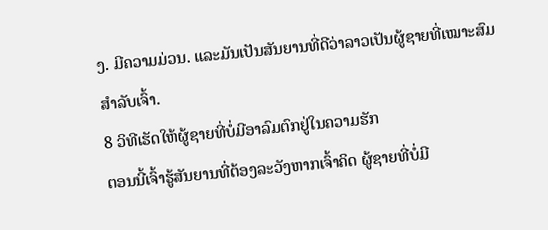ງ. ມີຄວາມມ່ວນ. ແລະມັນເປັນສັນຍານທີ່ດີວ່າລາວເປັນຜູ້ຊາຍທີ່ເໝາະສົມສຳລັບເຈົ້າ.
8 ວິທີເຮັດໃຫ້ຜູ້ຊາຍທີ່ບໍ່ມີອາລົມຕົກຢູ່ໃນຄວາມຮັກ
ຕອນນີ້ເຈົ້າຮູ້ສັນຍານທີ່ຕ້ອງລະວັງຫາກເຈົ້າຄິດ ຜູ້ຊາຍທີ່ບໍ່ມີ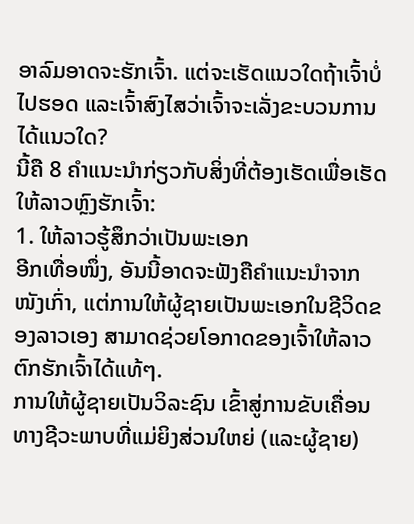ອາລົມອາດຈະຮັກເຈົ້າ. ແຕ່ຈະເຮັດແນວໃດຖ້າເຈົ້າບໍ່ໄປຮອດ ແລະເຈົ້າສົງໄສວ່າເຈົ້າຈະເລັ່ງຂະບວນການໄດ້ແນວໃດ?
ນີ້ຄື 8 ຄຳແນະນຳກ່ຽວກັບສິ່ງທີ່ຕ້ອງເຮັດເພື່ອເຮັດໃຫ້ລາວຫຼົງຮັກເຈົ້າ:
1. ໃຫ້ລາວຮູ້ສຶກວ່າເປັນພະເອກ
ອີກເທື່ອໜຶ່ງ, ອັນນີ້ອາດຈະຟັງຄືຄຳແນະນຳຈາກໜັງເກົ່າ, ແຕ່ການໃຫ້ຜູ້ຊາຍເປັນພະເອກໃນຊີວິດຂອງລາວເອງ ສາມາດຊ່ວຍໂອກາດຂອງເຈົ້າໃຫ້ລາວຕົກຮັກເຈົ້າໄດ້ແທ້ໆ.
ການໃຫ້ຜູ້ຊາຍເປັນວິລະຊົນ ເຂົ້າສູ່ການຂັບເຄື່ອນທາງຊີວະພາບທີ່ແມ່ຍິງສ່ວນໃຫຍ່ (ແລະຜູ້ຊາຍ)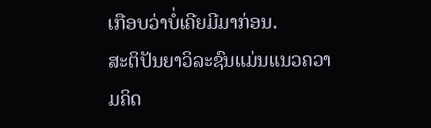ເກືອບວ່າບໍ່ເຄີຍມີມາກ່ອນ.
ສະຕິປັນຍາວິລະຊົນແມ່ນແນວຄວາມຄິດ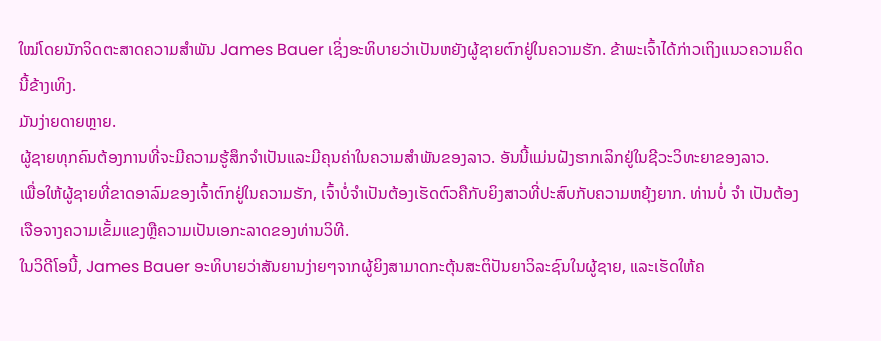ໃໝ່ໂດຍນັກຈິດຕະສາດຄວາມສໍາພັນ James Bauer ເຊິ່ງອະທິບາຍວ່າເປັນຫຍັງຜູ້ຊາຍຕົກຢູ່ໃນຄວາມຮັກ. ຂ້າພະເຈົ້າໄດ້ກ່າວເຖິງແນວຄວາມຄິດນີ້ຂ້າງເທິງ.
ມັນງ່າຍດາຍຫຼາຍ.
ຜູ້ຊາຍທຸກຄົນຕ້ອງການທີ່ຈະມີຄວາມຮູ້ສຶກຈໍາເປັນແລະມີຄຸນຄ່າໃນຄວາມສໍາພັນຂອງລາວ. ອັນນີ້ແມ່ນຝັງຮາກເລິກຢູ່ໃນຊີວະວິທະຍາຂອງລາວ.
ເພື່ອໃຫ້ຜູ້ຊາຍທີ່ຂາດອາລົມຂອງເຈົ້າຕົກຢູ່ໃນຄວາມຮັກ, ເຈົ້າບໍ່ຈຳເປັນຕ້ອງເຮັດຕົວຄືກັບຍິງສາວທີ່ປະສົບກັບຄວາມຫຍຸ້ງຍາກ. ທ່ານບໍ່ ຈຳ ເປັນຕ້ອງເຈືອຈາງຄວາມເຂັ້ມແຂງຫຼືຄວາມເປັນເອກະລາດຂອງທ່ານວິທີ.
ໃນວິດີໂອນີ້, James Bauer ອະທິບາຍວ່າສັນຍານງ່າຍໆຈາກຜູ້ຍິງສາມາດກະຕຸ້ນສະຕິປັນຍາວິລະຊົນໃນຜູ້ຊາຍ, ແລະເຮັດໃຫ້ຄ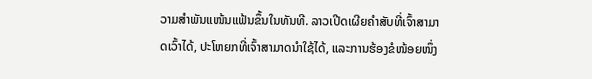ວາມສຳພັນແໜ້ນແຟ້ນຂຶ້ນໃນທັນທີ. ລາວເປີດເຜີຍຄຳສັບທີ່ເຈົ້າສາມາດເວົ້າໄດ້, ປະໂຫຍກທີ່ເຈົ້າສາມາດນຳໃຊ້ໄດ້, ແລະການຮ້ອງຂໍໜ້ອຍໜຶ່ງ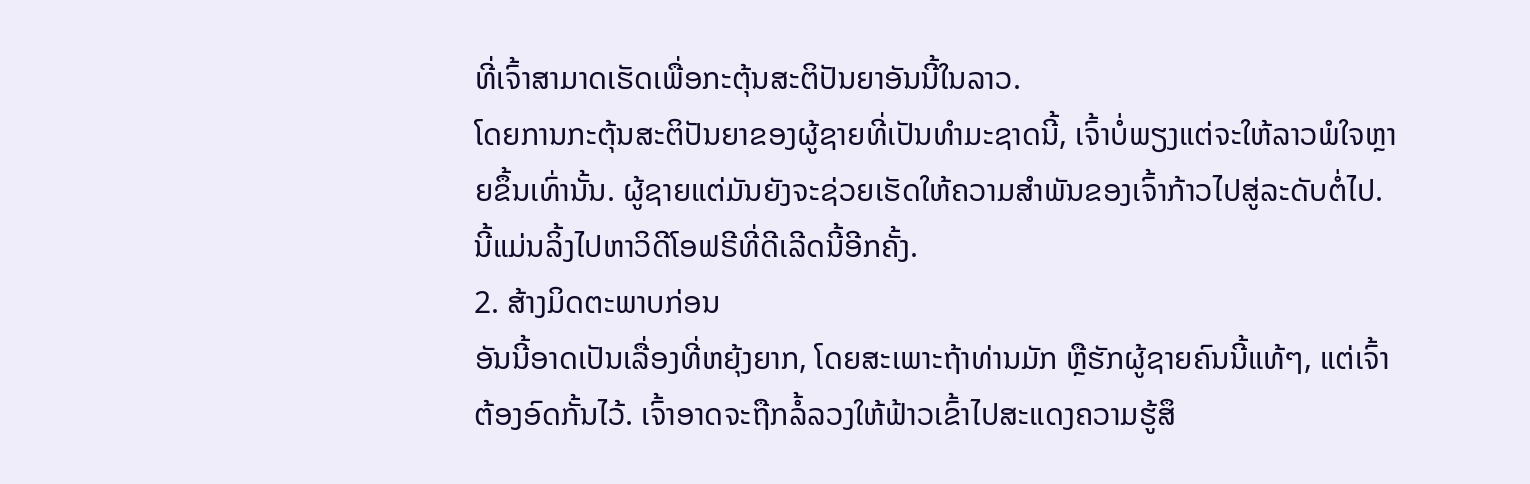ທີ່ເຈົ້າສາມາດເຮັດເພື່ອກະຕຸ້ນສະຕິປັນຍາອັນນີ້ໃນລາວ.
ໂດຍການກະຕຸ້ນສະຕິປັນຍາຂອງຜູ້ຊາຍທີ່ເປັນທໍາມະຊາດນີ້, ເຈົ້າບໍ່ພຽງແຕ່ຈະໃຫ້ລາວພໍໃຈຫຼາຍຂຶ້ນເທົ່ານັ້ນ. ຜູ້ຊາຍແຕ່ມັນຍັງຈະຊ່ວຍເຮັດໃຫ້ຄວາມສໍາພັນຂອງເຈົ້າກ້າວໄປສູ່ລະດັບຕໍ່ໄປ.
ນີ້ແມ່ນລິ້ງໄປຫາວິດີໂອຟຣີທີ່ດີເລີດນີ້ອີກຄັ້ງ.
2. ສ້າງມິດຕະພາບກ່ອນ
ອັນນີ້ອາດເປັນເລື່ອງທີ່ຫຍຸ້ງຍາກ, ໂດຍສະເພາະຖ້າທ່ານມັກ ຫຼືຮັກຜູ້ຊາຍຄົນນີ້ແທ້ໆ, ແຕ່ເຈົ້າຕ້ອງອົດກັ້ນໄວ້. ເຈົ້າອາດຈະຖືກລໍ້ລວງໃຫ້ຟ້າວເຂົ້າໄປສະແດງຄວາມຮູ້ສຶ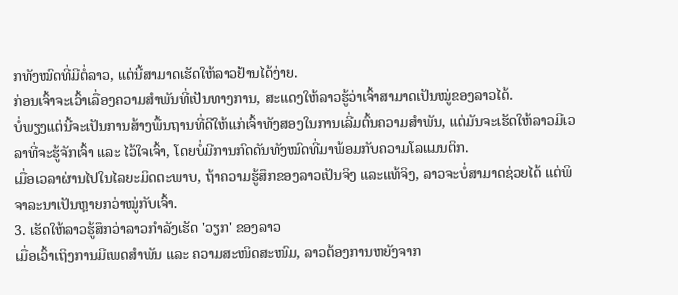ກທັງໝົດທີ່ມີຕໍ່ລາວ, ແຕ່ນີ້ສາມາດເຮັດໃຫ້ລາວຢ້ານໄດ້ງ່າຍ.
ກ່ອນເຈົ້າຈະເວົ້າເລື່ອງຄວາມສຳພັນທີ່ເປັນທາງການ, ສະແດງໃຫ້ລາວຮູ້ວ່າເຈົ້າສາມາດເປັນໝູ່ຂອງລາວໄດ້.
ບໍ່ພຽງແຕ່ນີ້ຈະເປັນການສ້າງພື້ນຖານທີ່ດີໃຫ້ແກ່ເຈົ້າທັງສອງໃນການເລີ່ມຕົ້ນຄວາມສຳພັນ, ແຕ່ມັນຈະເຮັດໃຫ້ລາວມີເວລາທີ່ຈະຮູ້ຈັກເຈົ້າ ແລະ ໄວ້ໃຈເຈົ້າ, ໂດຍບໍ່ມີການກົດດັນທັງໝົດທີ່ມາພ້ອມກັບຄວາມໂລແມນຕິກ.
ເມື່ອເວລາຜ່ານໄປໃນໄລຍະມິດຕະພາບ, ຖ້າຄວາມຮູ້ສຶກຂອງລາວເປັນຈິງ ແລະແທ້ຈິງ, ລາວຈະບໍ່ສາມາດຊ່ວຍໄດ້ ແຕ່ພິຈາລະນາເປັນຫຼາຍກວ່າໝູ່ກັບເຈົ້າ.
3. ເຮັດໃຫ້ລາວຮູ້ສຶກວ່າລາວກຳລັງເຮັດ 'ວຽກ' ຂອງລາວ
ເມື່ອເວົ້າເຖິງການມີເພດສຳພັນ ແລະ ຄວາມສະໜິດສະໜົມ, ລາວຕ້ອງການຫຍັງຈາກ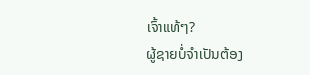ເຈົ້າແທ້ໆ?
ຜູ້ຊາຍບໍ່ຈຳເປັນຕ້ອງ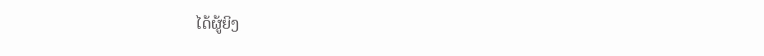ໄດ້ຜູ້ຍິງ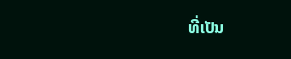ທີ່ເປັນ